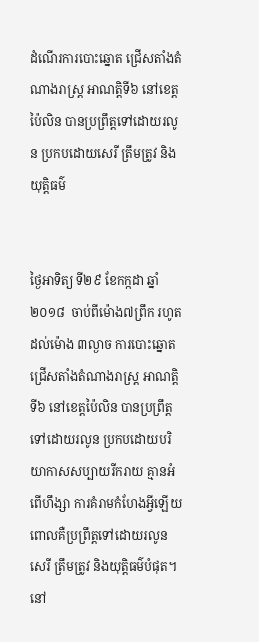ដំណើរការបោះឆ្នោត ជ្រើសតាំងតំណាងរាស្ត្រ អាណត្តិទី៦ នៅខេត្តប៉ៃលិន បានប្រព្រឹត្តទៅដោយរលូន ប្រកបដោយសេរី ត្រឹមត្រូវ និងយុត្តិធម៌


ថ្ងៃអាទិត្យ ទី២៩ ខែកក្កដា ឆ្នាំ២០១៨  ចាប់ពីម៉ោង៧ព្រឹក រហូតដល់ម៉ោង ៣ល្ងាច ការបោះឆ្នោតជ្រើសតាំងតំណាងរាស្ត្រ អាណត្តិទី៦ នៅខេត្តប៉ៃលិន បានប្រព្រឹត្តទៅដោយរលូន ប្រកបដោយបរិយាកាសសប្បាយរីករាយ គ្មានអំពើហឹង្សា ការគំរាមកំហែងអ្វីឡើយ ពោលគឺប្រព្រឹត្តទៅដោយរលូន សេរី ត្រឹមត្រូវ និងយុត្តិធម៌បំផុត។ នៅ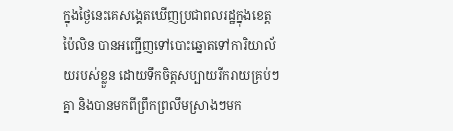ក្នុងថ្ងៃនេះគេសង្គេតឃើញប្រជាពលរដ្ឋក្នុងខេត្តប៉ៃលិន បានអញ្ជើញទៅបោះឆ្នោតទៅការិយាល័យរបស់ខ្លួន ដោយទឹកចិត្តសប្បាយរីករាយគ្រប់ៗគ្នា និងបានមកពីព្រឹកព្រលឹមស្រាងៗមក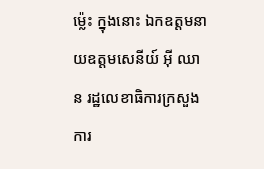ម្ល៉េះ ក្នុងនោះ ឯកឧត្តមនាយឧត្តមសេនីយ៍ អ៊ី ឈាន រដ្ឋលេខាធិការក្រសួងការ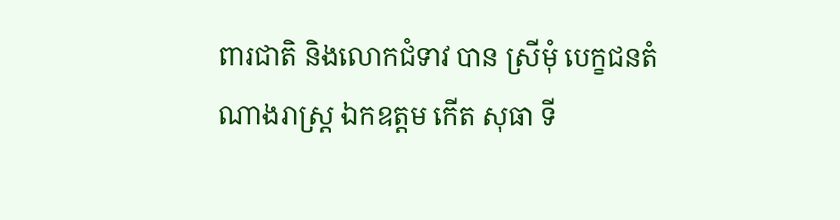ពារជាតិ និងលោកជំទាវ បាន ស្រីមុំ បេក្ខជនតំណាងរាស្ត្រ ឯកឧត្តម កើត សុធា ទី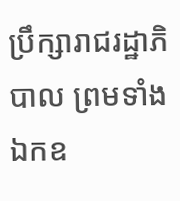ប្រឹក្សារាជរដ្ឋាភិបាល ព្រមទាំងឯកឧ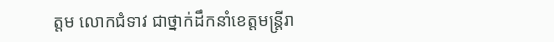ត្តម លោកជំទាវ ជាថ្នាក់ដឹកនាំខេត្តមន្រ្តីរា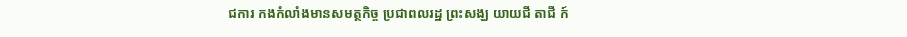ជការ កងកំលាំងមានសមត្ថកិច្ច ប្រជាពលរដ្ឋ ព្រះសង្ឃ យាយជី តាជី ក៍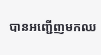បានអញ្ជើញមកឈ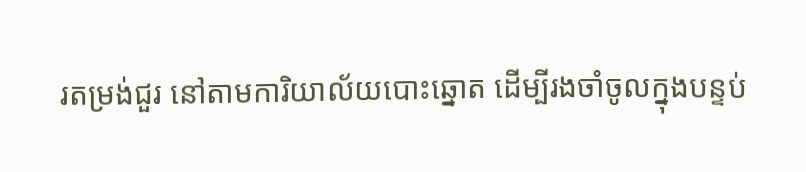រតម្រង់ជួរ នៅតាមការិយាល័យបោះឆ្នោត ដើម្បីរងចាំចូលក្នុងបន្ទប់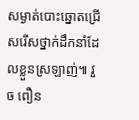សម្ងាត់បោះឆ្នោតជ្រើសរើសថ្នាក់ដឹកនាំដែលខ្លួនស្រឡាញ់៕ វួច ពឿន